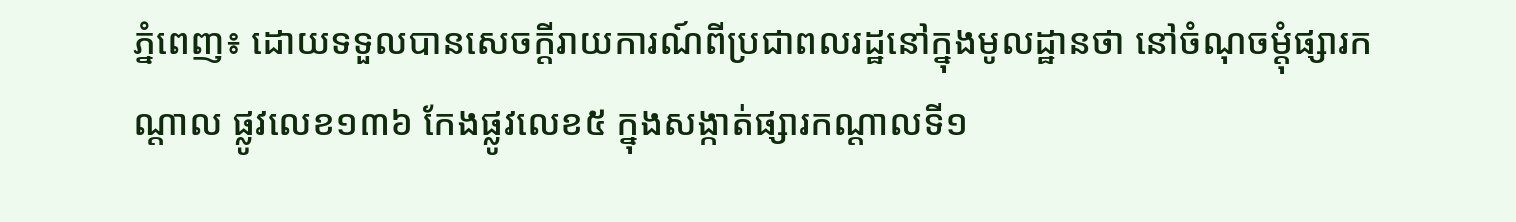ភ្នំពេញ៖ ដោយទទួលបានសេចក្តីរាយការណ៍ពីប្រជាពលរដ្ឋនៅក្នុងមូលដ្ឋានថា នៅចំណុចម្តុំផ្សារកណ្តាល ផ្លូវលេខ១៣៦ កែងផ្លូវលេខ៥ ក្នុងសង្កាត់ផ្សារកណ្តាលទី១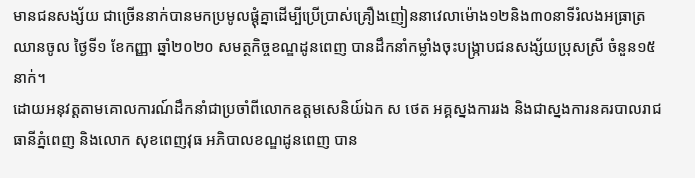មានជនសង្ស័យ ជាច្រើននាក់បានមកប្រមូលផ្តុំគ្នាដើម្បីប្រើប្រាស់គ្រឿងញៀននាវេលាម៉ោង១២និង៣០នាទីរំលងអធ្រាត្រឈានចូល ថ្ងៃទី១ ខែកញ្ញា ឆ្នាំ២០២០ សមត្ថកិច្ចខណ្ឌដូនពេញ បានដឹកនាំកម្លាំងចុះបង្រ្កាបជនសង្ស័យប្រុសស្រី ចំនួន១៥នាក់។
ដោយអនុវត្តតាមគោលការណ៍ដឹកនាំជាប្រចាំពីលោកឧត្តមសេនិយ៍ឯក ស ថេត អគ្គស្នងការរង និងជាស្នងការនគរបាលរាជធានីភ្នំពេញ និងលោក សុខពេញវុធ អភិបាលខណ្ឌដូនពេញ បាន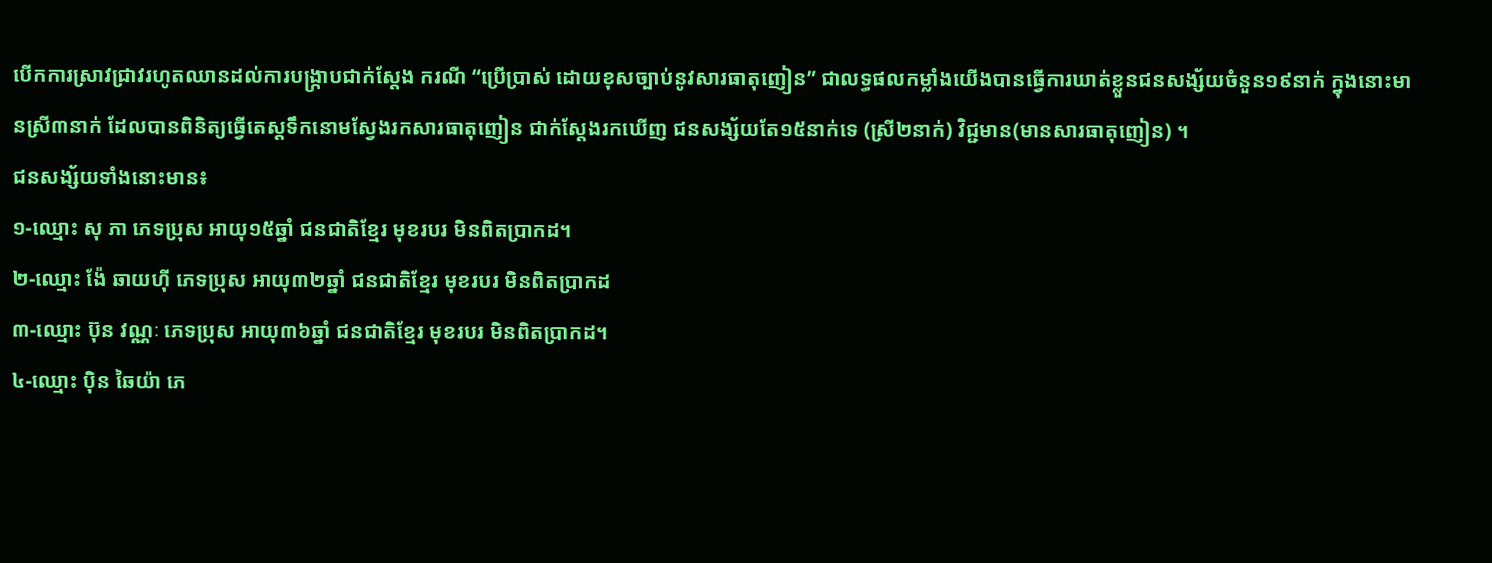បើកការស្រាវជ្រាវរហូតឈានដល់ការបង្ក្រាបជាក់ស្តែង ករណី “ប្រើប្រាស់ ដោយខុសច្បាប់នូវសារធាតុញៀន” ជាលទ្ធផលកម្លាំងយើងបានធ្វើការឃាត់ខ្លួនជនសង្ស័យចំនួន១៩នាក់ ក្នុងនោះមានស្រី៣នាក់ ដែលបានពិនិត្យធ្វើតេស្តទឹកនោមស្វែងរកសារធាតុញៀន ជាក់ស្តែងរកឃើញ ជនសង្ស័យតែ១៥នាក់ទេ (ស្រី២នាក់) វិជ្ជមាន(មានសារធាតុញៀន) ។
ជនសង្ស័យទាំងនោះមាន៖
១-ឈ្មោះ សុ ភា ភេទប្រុស អាយុ១៥ឆ្នាំ ជនជាតិខ្មែរ មុខរបរ មិនពិតប្រាកដ។
២-ឈ្មោះ ង៉ែ ឆាយហ៊ី ភេទប្រុស អាយុ៣២ឆ្នាំ ជនជាតិខ្មែរ មុខរបរ មិនពិតប្រាកដ
៣-ឈ្មោះ ប៊ុន វណ្ណៈ ភេទប្រុស អាយុ៣៦ឆ្នាំ ជនជាតិខ្មែរ មុខរបរ មិនពិតប្រាកដ។
៤-ឈ្មោះ ប៉ិន ឆៃយ៉ា ភេ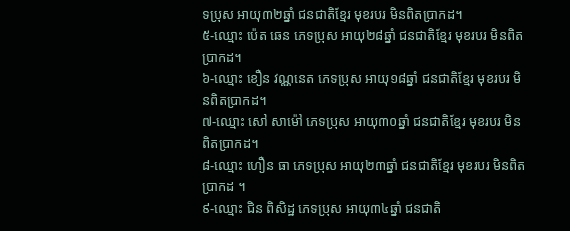ទប្រុស អាយុ៣២ឆ្នាំ ជនជាតិខ្មែរ មុខរបរ មិនពិតប្រាកដ។
៥-ឈ្មោះ ប៉េត ឆេន ភេទប្រុស អាយុ២៨ឆ្នាំ ជនជាតិខ្មែរ មុខរបរ មិនពិតប្រាកដ។
៦-ឈ្មោះ ខឿន វណ្ណនេត ភេទប្រុស អាយុ១៨ឆ្នាំ ជនជាតិខ្មែរ មុខរបរ មិនពិតប្រាកដ។
៧-ឈ្មោះ សៅ សាម៉ៅ ភេទប្រុស អាយុ៣០ឆ្នាំ ជនជាតិខ្មែរ មុខរបរ មិនពិតប្រាកដ។
៨-ឈ្មោះ ហឿន ធា ភេទប្រុស អាយុ២៣ឆ្នាំ ជនជាតិខ្មែរ មុខរបរ មិនពិតប្រាកដ ។
៩-ឈ្មោះ ជិន ពិសិដ្ឋ ភេទប្រុស អាយុ៣៤ឆ្នាំ ជនជាតិ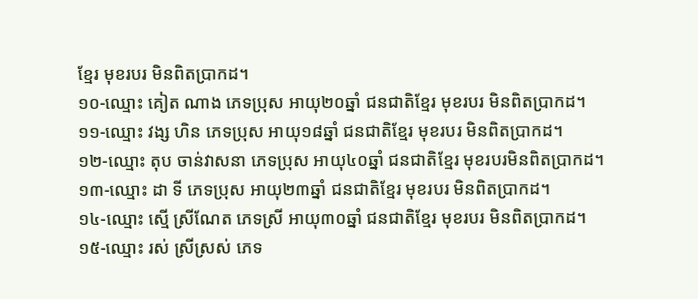ខ្មែរ មុខរបរ មិនពិតប្រាកដ។
១០-ឈ្មោះ គៀត ណាង ភេទប្រុស អាយុ២០ឆ្នាំ ជនជាតិខ្មែរ មុខរបរ មិនពិតប្រាកដ។
១១-ឈ្មោះ វង្ស ហិន ភេទប្រុស អាយុ១៨ឆ្នាំ ជនជាតិខ្មែរ មុខរបរ មិនពិតប្រាកដ។
១២-ឈ្មោះ តុប ចាន់វាសនា ភេទប្រុស អាយុ៤០ឆ្នាំ ជនជាតិខ្មែរ មុខរបរមិនពិតប្រាកដ។
១៣-ឈ្មោះ ដា ទី ភេទប្រុស អាយុ២៣ឆ្នាំ ជនជាតិខ្មែរ មុខរបរ មិនពិតប្រាកដ។
១៤-ឈ្មោះ ស្មើ ស្រីណែត ភេទស្រី អាយុ៣០ឆ្នាំ ជនជាតិខ្មែរ មុខរបរ មិនពិតប្រាកដ។
១៥-ឈ្មោះ រស់ ស្រីស្រស់ ភេទ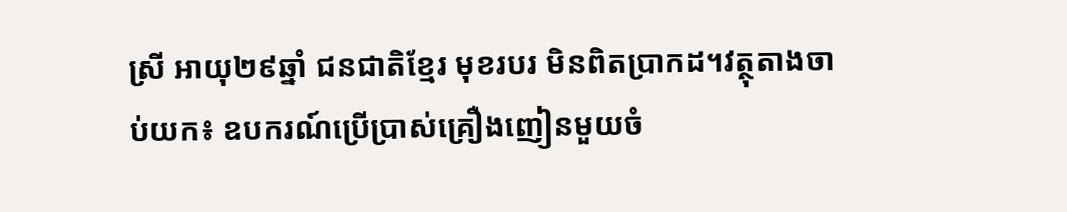ស្រី អាយុ២៩ឆ្នាំ ជនជាតិខ្មែរ មុខរបរ មិនពិតប្រាកដ។វត្ថុតាងចាប់យក៖ ឧបករណ៍ប្រើប្រាស់គ្រឿងញៀនមួយចំ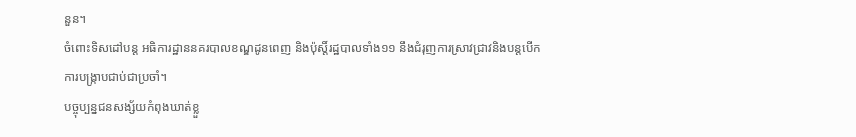នួន។
ចំពោះទិសដៅបន្ត អធិការដ្ឋាននគរបាលខណ្ឌដូនពេញ និងប៉ុស្តិ៍រដ្ឋបាលទាំង១១ នឹងជំរុញការស្រាវជ្រាវនិងបន្តបើកការបង្រ្កាបជាប់ជាប្រចាំ។
បច្ចុប្បន្នជនសង្ស័យកំពុងឃាត់ខ្លួ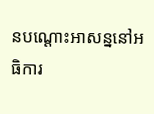នបណ្តោះអាសន្ននៅអធិការ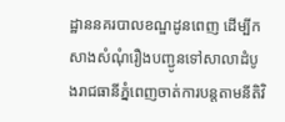ដ្ឋាននគរបាលខណ្ឌដូនពេញ ដើម្បីកសាងសំណុំរឿងបញ្ជូនទៅសាលាដំបូងរាជធានីភ្នំពេញចាត់ការបន្តតាមនីតិវិ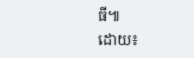ធី៕
ដោយ៖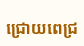ជ្រោយពេជ្រ